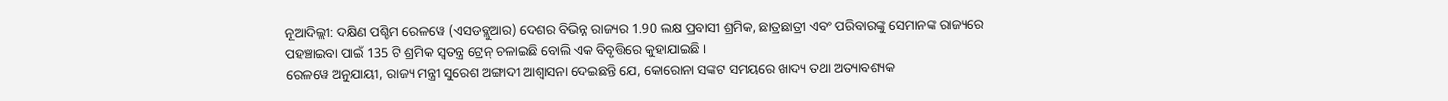ନୂଆଦିଲ୍ଲୀ: ଦକ୍ଷିଣ ପଶ୍ଚିମ ରେଳୱେ (ଏସଡବ୍ଲୁଆର) ଦେଶର ବିଭିନ୍ନ ରାଜ୍ୟର 1.90 ଲକ୍ଷ ପ୍ରବାସୀ ଶ୍ରମିକ, ଛାତ୍ରଛାତ୍ରୀ ଏବଂ ପରିବାରଙ୍କୁ ସେମାନଙ୍କ ରାଜ୍ୟରେ ପହଞ୍ଚାଇବା ପାଇଁ 135 ଟି ଶ୍ରମିକ ସ୍ୱତନ୍ତ୍ର ଟ୍ରେନ୍ ଚଳାଇଛି ବୋଲି ଏକ ବିବୃତ୍ତିରେ କୁହାଯାଇଛି ।
ରେଳୱେ ଅନୁଯାୟୀ, ରାଜ୍ୟ ମନ୍ତ୍ରୀ ସୁରେଶ ଅଙ୍ଗାଦୀ ଆଶ୍ୱାସନା ଦେଇଛନ୍ତି ଯେ, କୋରୋନା ସଙ୍କଟ ସମୟରେ ଖାଦ୍ୟ ତଥା ଅତ୍ୟାବଶ୍ୟକ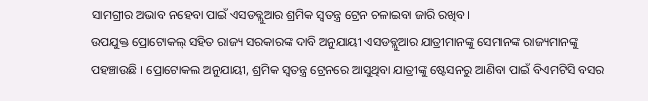ସାମଗ୍ରୀର ଅଭାବ ନହେବା ପାଇଁ ଏସଡବ୍ଲୁଆର ଶ୍ରମିକ ସ୍ବତନ୍ତ୍ର ଟ୍ରେନ ଚଳାଇବା ଜାରି ରଖିବ।
ଉପଯୁକ୍ତ ପ୍ରୋଟୋକଲ୍ ସହିତ ରାଜ୍ୟ ସରକାରଙ୍କ ଦାବି ଅନୁଯାୟୀ ଏସଡବ୍ଲୁଆର ଯାତ୍ରୀମାନଙ୍କୁ ସେମାନଙ୍କ ରାଜ୍ୟମାନଙ୍କୁ ପହଞ୍ଚାଉଛି । ପ୍ରୋଟୋକଲ ଅନୁଯାୟୀ, ଶ୍ରମିକ ସ୍ୱତନ୍ତ୍ର ଟ୍ରେନରେ ଆସୁଥିବା ଯାତ୍ରୀଙ୍କୁ ଷ୍ଟେସନରୁ ଆଣିବା ପାଇଁ ବିଏମଟିସି ବସର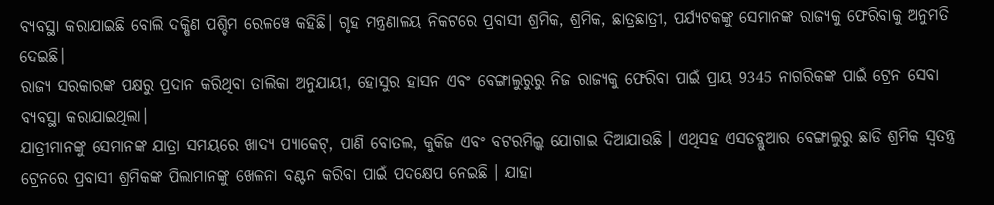ବ୍ୟବସ୍ଥା କରାଯାଇଛି ବୋଲି ଦକ୍ଷିଣ ପଶ୍ଚିମ ରେଳୱେ କହିଛି। ଗୃହ ମନ୍ତ୍ରଣାଳୟ ନିକଟରେ ପ୍ରବାସୀ ଶ୍ରମିକ, ଶ୍ରମିକ, ଛାତ୍ରଛାତ୍ରୀ, ପର୍ଯ୍ୟଟକଙ୍କୁ ସେମାନଙ୍କ ରାଜ୍ୟକୁ ଫେରିବାକୁ ଅନୁମତି ଦେଇଛି।
ରାଜ୍ୟ ସରକାରଙ୍କ ପକ୍ଷରୁ ପ୍ରଦାନ କରିଥିବା ତାଲିକା ଅନୁଯାୟୀ, ହୋସୁର ହାସନ ଏବଂ ବେଙ୍ଗାଲୁରୁରୁ ନିଜ ରାଜ୍ୟକୁ ଫେରିବା ପାଇଁ ପ୍ରାୟ 9345 ନାଗରିକଙ୍କ ପାଇଁ ଟ୍ରେନ ସେବା ବ୍ୟବସ୍ଥା କରାଯାଇଥିଲା।
ଯାତ୍ରୀମାନଙ୍କୁ ସେମାନଙ୍କ ଯାତ୍ରା ସମୟରେ ଖାଦ୍ୟ ପ୍ୟାକେଟ୍, ପାଣି ବୋତଲ, କୁକିଜ ଏବଂ ବଟରମିଲ୍କ ଯୋଗାଇ ଦିଆଯାଉଛି । ଏଥିସହ ଏସଡବ୍ଲୁଆର ବେଙ୍ଗାଲୁରୁ ଛାଡି ଶ୍ରମିକ ସ୍ୱତନ୍ତ୍ର ଟ୍ରେନରେ ପ୍ରବାସୀ ଶ୍ରମିକଙ୍କ ପିଲାମାନଙ୍କୁ ଖେଳନା ବଣ୍ଟନ କରିବା ପାଇଁ ପଦକ୍ଷେପ ନେଇଛି । ଯାହା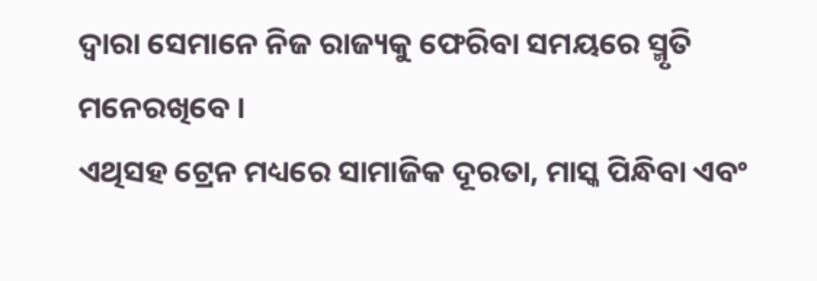ଦ୍ବାରା ସେମାନେ ନିଜ ରାଜ୍ୟକୁ ଫେରିବା ସମୟରେ ସ୍ମୃତି ମନେରଖିବେ ।
ଏଥିସହ ଟ୍ରେନ ମଧ୍ୟରେ ସାମାଜିକ ଦୂରତା, ମାସ୍କ ପିନ୍ଧିବା ଏବଂ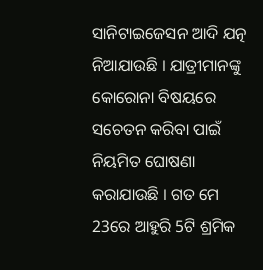ସାନିଟାଇଜେସନ ଆଦି ଯତ୍ନ ନିଆଯାଉଛି । ଯାତ୍ରୀମାନଙ୍କୁ କୋରୋନା ବିଷୟରେ ସଚେତନ କରିବା ପାଇଁ ନିୟମିତ ଘୋଷଣା କରାଯାଉଛି । ଗତ ମେ 23ରେ ଆହୁରି 5ଟି ଶ୍ରମିକ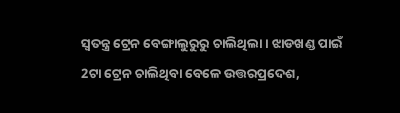ସ୍ବତନ୍ତ୍ର ଟ୍ରେନ ବେଙ୍ଗାଲୁରୁରୁ ଚାଲିଥିଲା । ଝାଡଖଣ୍ଡ ପାଇଁ 2ଟା ଟ୍ରେନ ଚାଲିଥିବା ବେଳେ ଉତ୍ତରପ୍ରଦେଶ,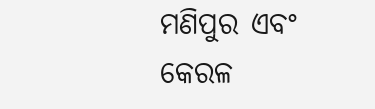ମଣିପୁର ଏବଂ କେରଳ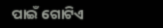ପାଇଁ ଗୋଟିଏ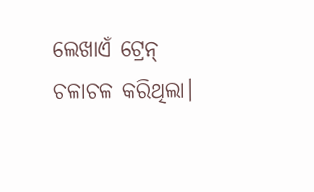ଲେଖାଏଁ ଟ୍ରେନ୍ ଚଳାଚଳ କରିଥିଲା।